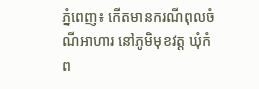ភ្នំពេញ៖ កេីតមានករណីពុលចំណីអាហារ នៅភូមិមុខវត្ត ឃុំកំព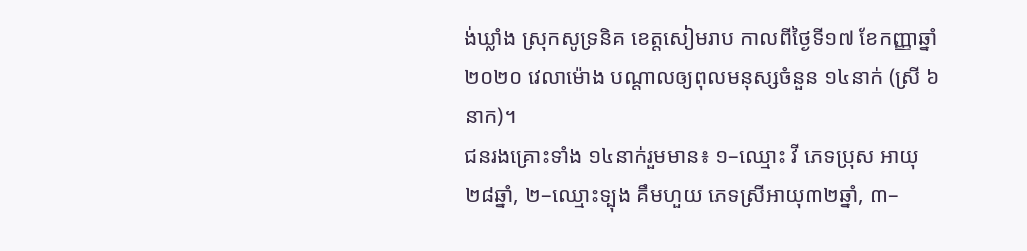ង់ឃ្លាំង ស្រុកសូទ្រនិគ ខេត្តសៀមរាប កាលពីថ្ងៃទី១៧ ខែកញ្ញាឆ្នាំ២០២០ វេលាម៉ោង បណ្ដាលឲ្យពុលមនុស្សចំនួន ១៤នាក់ (ស្រី ៦នាក)។
ជនរងគ្រោះទាំង ១៤នាក់រួមមាន៖ ១–ឈ្មោះ វី ភេទប្រុស អាយុ២៨ឆ្នាំ, ២–ឈ្មោះទ្បុង គឹមហួយ ភេទស្រីអាយុ៣២ឆ្នាំ, ៣–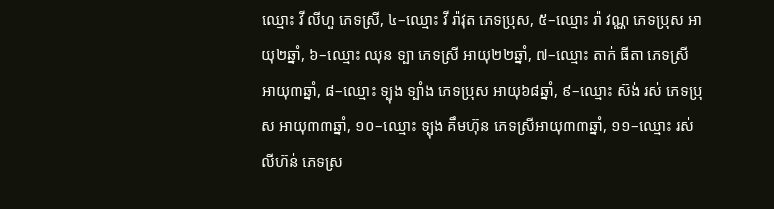ឈ្មោះ វី លីហួ ភេទស្រី, ៤–ឈ្មោះ វី រ៉ាវុត ភេទប្រុស, ៥–ឈ្មោះ រ៉ា វណ្ណ ភេទប្រុស អាយុ២ឆ្នាំ, ៦–ឈ្មោះ ឈុន ទ្បា ភេទស្រី អាយុ២២ឆ្នាំ, ៧–ឈ្មោះ តាក់ ធីតា ភេទស្រី អាយុ៣ឆ្នាំ, ៨–ឈ្មោះ ទ្បុង ទ្បាំង ភេទប្រុស អាយុ៦៨ឆ្នាំ, ៩–ឈ្មោះ ស៊ង់ រស់ ភេទប្រុស អាយុ៣៣ឆ្នាំ, ១០–ឈ្មោះ ទ្បុង គឹមហ៊ុន ភេទស្រីអាយុ៣៣ឆ្នាំ, ១១–ឈ្មោះ រស់ លីហ៊ន់ ភេទស្រ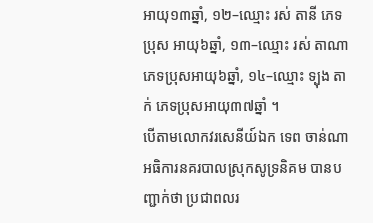អាយុ១៣ឆ្នាំ, ១២–ឈ្មោះ រស់ តានី ភេទប្រុស អាយុ៦ឆ្នាំ, ១៣–ឈ្មោះ រស់ តាណា ភេទប្រុសអាយុ៦ឆ្នាំ, ១៤–ឈ្មោះ ទ្បុង តាក់ ភេទប្រុសអាយុ៣៧ឆ្នាំ ។
បេីតាមលោកវរសេនីយ៍ឯក ទេព ចាន់ណា អធិការនគរបាលស្រុកសូទ្រនិគម បានបញ្ជាក់ថា ប្រជាពលរ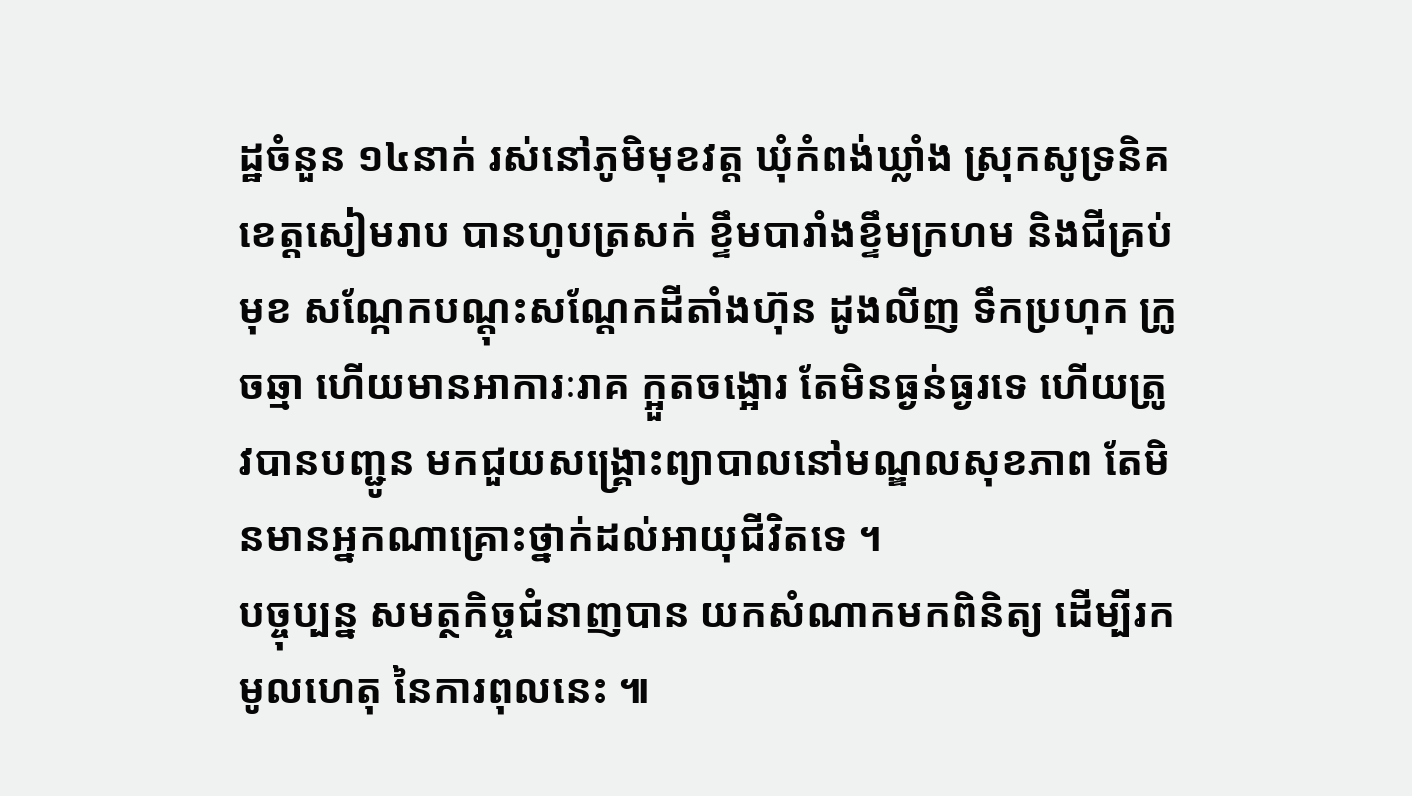ដ្ឋចំនួន ១៤នាក់ រស់នៅភូមិមុខវត្ត ឃុំកំពង់ឃ្លាំង ស្រុកសូទ្រនិគ ខេត្តសៀមរាប បានហូបត្រសក់ ខ្ទឹមបារាំងខ្ទឹមក្រហម និងជីគ្រប់មុខ សណ្កែកបណ្តុះសណ្តែកដីតាំងហ៊ុន ដូងលីញ ទឹកប្រហុក ក្រូចឆ្មា ហើយមានអាការៈរាគ ក្អួតចង្អោរ តែមិនធ្ងន់ធ្ងរទេ ហើយត្រូវបានបញ្ជូន មកជួយសង្គ្រោះព្យាបាលនៅមណ្ឌលសុខភាព តែមិនមានអ្នកណាគ្រោះថ្នាក់ដល់អាយុជីវិតទេ ។
បច្ចុប្បន្ន សមត្ថកិច្ចជំនាញបាន យកសំណាកមកពិនិត្យ ដេីម្បីរកមូលហេតុ នៃការពុលនេះ ៕